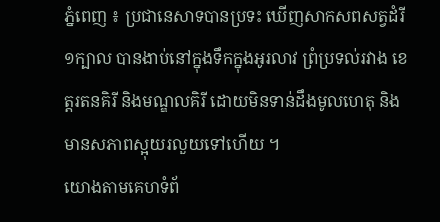ភ្នំពេញ ៖ ប្រជានេសាទបានប្រទះ ឃើញសាកសពសត្វដំរី១ក្បាល បានងាប់នៅក្នុងទឹកក្នុងអូរលាវ ព្រំប្រទល់រវាង ខេត្តរតនគិរី និងមណ្ឌលគិរី ដោយមិនទាន់ដឹងមូលហេតុ និងមានសភាពស្អុយរលួយទៅហើយ ។
យោងតាមគេហទំព័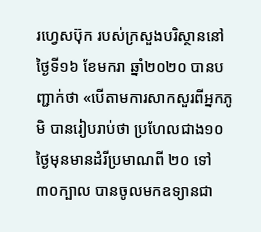រហ្វេសប៊ុក របស់ក្រសួងបរិស្ថាននៅថ្ងៃទី១៦ ខែមករា ឆ្នាំ២០២០ បានបញ្ជាក់ថា «បើតាមការសាកសួរពីអ្នកភូមិ បានរៀបរាប់ថា ប្រហែលជាង១០ថ្ងៃមុនមានដំរីប្រមាណពី ២០ ទៅ៣០ក្បាល បានចូលមកឧទ្យានជា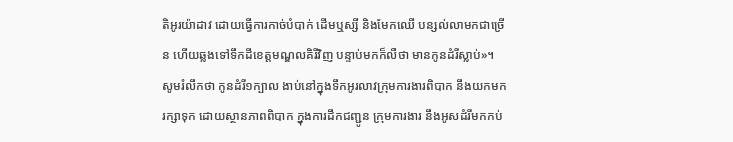តិអូរយ៉ាដាវ ដោយធ្វើការកាច់បំបាក់ ដើមឬស្សី និងមែកឈើ បន្សល់លាមកជាច្រើន ហើយឆ្លងទៅទឹកដីខេត្តមណ្ឌលគិរីវិញ បន្ទាប់មកក៏លឺថា មានកូនដំរីស្លាប់»។
សូមរំលឹកថា កូនដំរី១ក្បាល ងាប់នៅក្នុងទឹកអូរលាវក្រុមការងារពិបាក នឹងយកមករក្សាទុក ដោយស្ថានភាពពិបាក ក្នុងការដឹកជញ្ជូន ក្រុមការងារ នឹងអូសដំរីមកកប់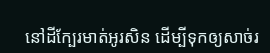នៅដីក្បែរមាត់អូរសិន ដើម្បីទុកឲ្យសាច់រ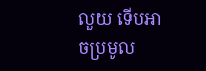លួយ ទើបអាចប្រមូល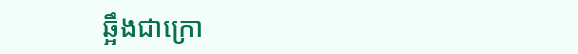ឆ្អឹងជាក្រោ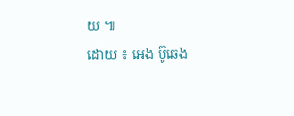យ ៕
ដោយ ៖ អេង ប៊ូឆេង